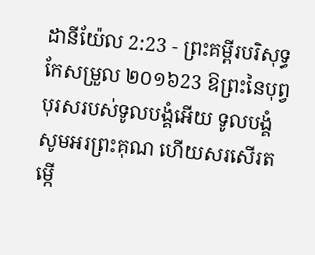ដានីយ៉ែល 2:23 - ព្រះគម្ពីរបរិសុទ្ធកែសម្រួល ២០១៦23 ឱព្រះនៃបុព្វបុរសរបស់ទូលបង្គំអើយ ទូលបង្គំសូមអរព្រះគុណ ហើយសរសើរតម្កើ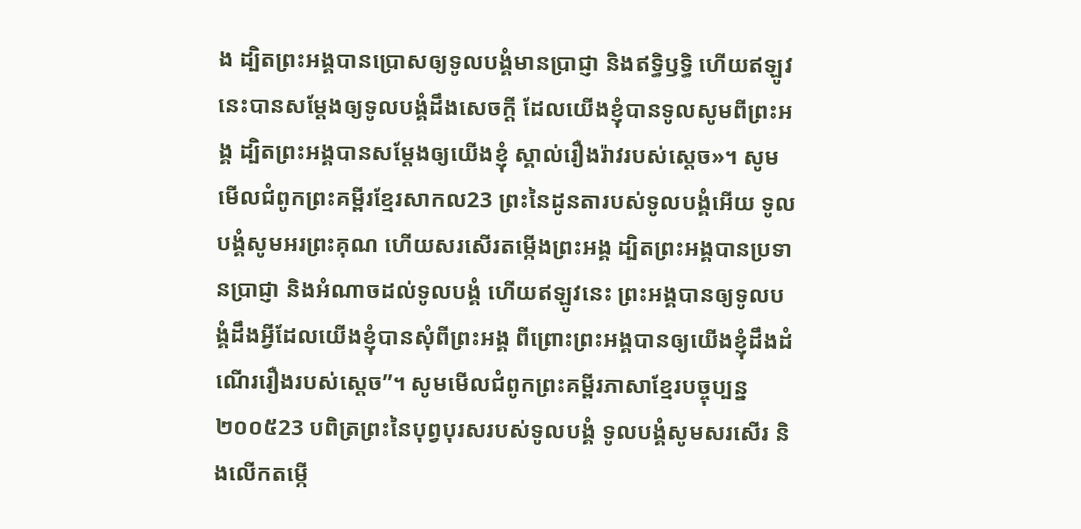ង ដ្បិតព្រះអង្គបានប្រោសឲ្យទូលបង្គំមានប្រាជ្ញា និងឥទ្ធិឫទ្ធិ ហើយឥឡូវនេះបានសម្ដែងឲ្យទូលបង្គំដឹងសេចក្ដី ដែលយើងខ្ញុំបានទូលសូមពីព្រះអង្គ ដ្បិតព្រះអង្គបានសម្ដែងឲ្យយើងខ្ញុំ ស្គាល់រឿងរ៉ាវរបស់ស្តេច»។ សូមមើលជំពូកព្រះគម្ពីរខ្មែរសាកល23 ព្រះនៃដូនតារបស់ទូលបង្គំអើយ ទូលបង្គំសូមអរព្រះគុណ ហើយសរសើរតម្កើងព្រះអង្គ ដ្បិតព្រះអង្គបានប្រទានប្រាជ្ញា និងអំណាចដល់ទូលបង្គំ ហើយឥឡូវនេះ ព្រះអង្គបានឲ្យទូលបង្គំដឹងអ្វីដែលយើងខ្ញុំបានសុំពីព្រះអង្គ ពីព្រោះព្រះអង្គបានឲ្យយើងខ្ញុំដឹងដំណើររឿងរបស់ស្ដេច”។ សូមមើលជំពូកព្រះគម្ពីរភាសាខ្មែរបច្ចុប្បន្ន ២០០៥23 បពិត្រព្រះនៃបុព្វបុរសរបស់ទូលបង្គំ ទូលបង្គំសូមសរសើរ និងលើកតម្កើ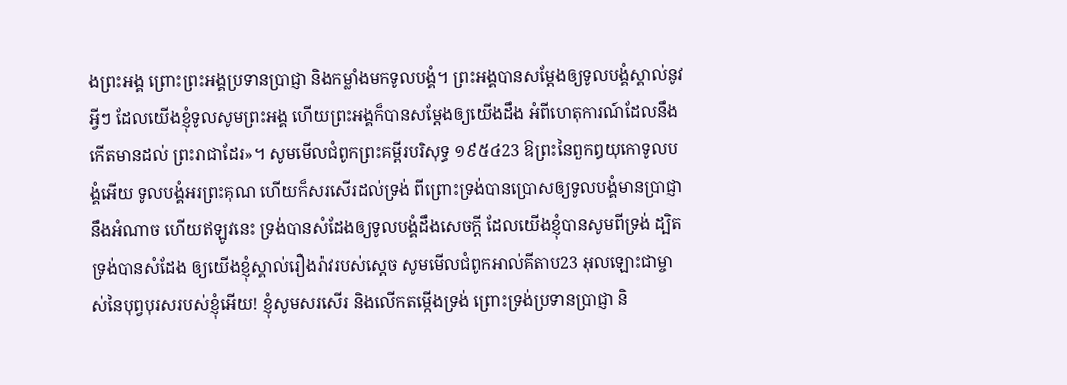ងព្រះអង្គ ព្រោះព្រះអង្គប្រទានប្រាជ្ញា និងកម្លាំងមកទូលបង្គំ។ ព្រះអង្គបានសម្តែងឲ្យទូលបង្គំស្គាល់នូវអ្វីៗ ដែលយើងខ្ញុំទូលសូមព្រះអង្គ ហើយព្រះអង្គក៏បានសម្តែងឲ្យយើងដឹង អំពីហេតុការណ៍ដែលនឹងកើតមានដល់ ព្រះរាជាដែរ»។ សូមមើលជំពូកព្រះគម្ពីរបរិសុទ្ធ ១៩៥៤23 ឱព្រះនៃពួកឰយុកោទូលបង្គំអើយ ទូលបង្គំអរព្រះគុណ ហើយក៏សរសើរដល់ទ្រង់ ពីព្រោះទ្រង់បានប្រោសឲ្យទូលបង្គំមានប្រាជ្ញា នឹងអំណាច ហើយឥឡូវនេះ ទ្រង់បានសំដែងឲ្យទូលបង្គំដឹងសេចក្ដី ដែលយើងខ្ញុំបានសូមពីទ្រង់ ដ្បិតទ្រង់បានសំដែង ឲ្យយើងខ្ញុំស្គាល់រឿងរ៉ាវរបស់ស្តេច សូមមើលជំពូកអាល់គីតាប23 អុលឡោះជាម្ចាស់នៃបុព្វបុរសរបស់ខ្ញុំអើយ! ខ្ញុំសូមសរសើរ និងលើកតម្កើងទ្រង់ ព្រោះទ្រង់ប្រទានប្រាជ្ញា និ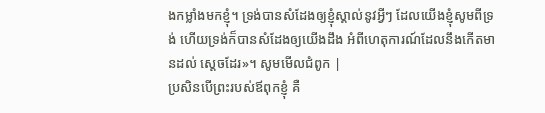ងកម្លាំងមកខ្ញុំ។ ទ្រង់បានសំដែងឲ្យខ្ញុំស្គាល់នូវអ្វីៗ ដែលយើងខ្ញុំសូមពីទ្រង់ ហើយទ្រង់ក៏បានសំដែងឲ្យយើងដឹង អំពីហេតុការណ៍ដែលនឹងកើតមានដល់ ស្តេចដែរ»។ សូមមើលជំពូក |
ប្រសិនបើព្រះរបស់ឪពុកខ្ញុំ គឺ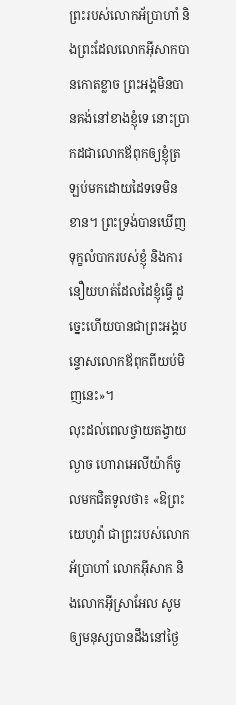ព្រះរបស់លោកអ័ប្រាហាំ និងព្រះដែលលោកអ៊ីសាកបានកោតខ្លាច ព្រះអង្គមិនបានគង់នៅខាងខ្ញុំទេ នោះប្រាកដជាលោកឪពុកឲ្យខ្ញុំត្រឡប់មកដោយដៃទទេមិនខាន។ ព្រះទ្រង់បានឃើញទុក្ខលំបាករបស់ខ្ញុំ និងការនឿយហត់ដែលដៃខ្ញុំធ្វើ ដូច្នេះហើយបានជាព្រះអង្គបន្ទោសលោកឪពុកពីយប់មិញនេះ»។
លុះដល់ពេលថ្វាយតង្វាយល្ងាច ហោរាអេលីយ៉ាក៏ចូលមកជិតទូលថា៖ «ឱព្រះយេហូវ៉ា ជាព្រះរបស់លោកអ័ប្រាហាំ លោកអ៊ីសាក និងលោកអ៊ីស្រាអែល សូមឲ្យមនុស្សបានដឹងនៅថ្ងៃ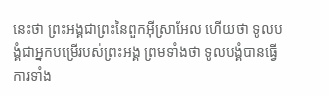នេះថា ព្រះអង្គជាព្រះនៃពួកអ៊ីស្រាអែល ហើយថា ទូលបង្គំជាអ្នកបម្រើរបស់ព្រះអង្គ ព្រមទាំងថា ទូលបង្គំបានធ្វើការទាំង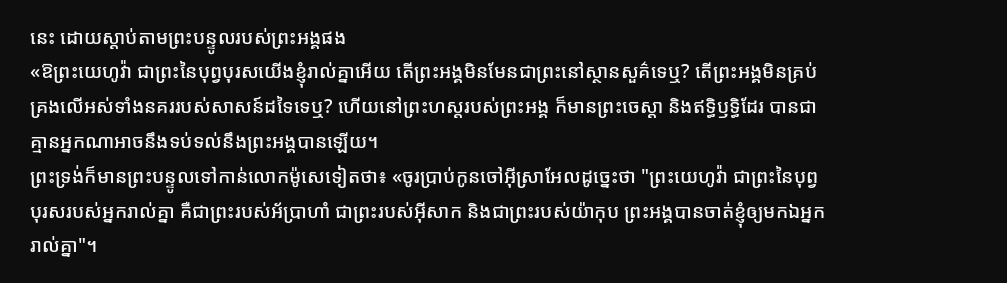នេះ ដោយស្តាប់តាមព្រះបន្ទូលរបស់ព្រះអង្គផង
«ឱព្រះយេហូវ៉ា ជាព្រះនៃបុព្វបុរសយើងខ្ញុំរាល់គ្នាអើយ តើព្រះអង្គមិនមែនជាព្រះនៅស្ថានសួគ៌ទេឬ? តើព្រះអង្គមិនគ្រប់គ្រងលើអស់ទាំងនគររបស់សាសន៍ដទៃទេឬ? ហើយនៅព្រះហស្តរបស់ព្រះអង្គ ក៏មានព្រះចេស្តា និងឥទ្ធិឫទ្ធិដែរ បានជាគ្មានអ្នកណាអាចនឹងទប់ទល់នឹងព្រះអង្គបានឡើយ។
ព្រះទ្រង់ក៏មានព្រះបន្ទូលទៅកាន់លោកម៉ូសេទៀតថា៖ «ចូរប្រាប់កូនចៅអ៊ីស្រាអែលដូច្នេះថា "ព្រះយេហូវ៉ា ជាព្រះនៃបុព្វបុរសរបស់អ្នករាល់គ្នា គឺជាព្រះរបស់អ័ប្រាហាំ ជាព្រះរបស់អ៊ីសាក និងជាព្រះរបស់យ៉ាកុប ព្រះអង្គបានចាត់ខ្ញុំឲ្យមកឯអ្នករាល់គ្នា"។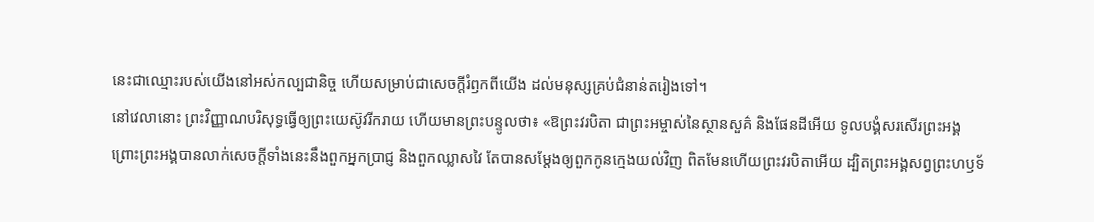នេះជាឈ្មោះរបស់យើងនៅអស់កល្បជានិច្ច ហើយសម្រាប់ជាសេចក្ដីរំឭកពីយើង ដល់មនុស្សគ្រប់ជំនាន់តរៀងទៅ។
នៅវេលានោះ ព្រះវិញ្ញាណបរិសុទ្ធធ្វើឲ្យព្រះយេស៊ូវរីករាយ ហើយមានព្រះបន្ទូលថា៖ «ឱព្រះវរបិតា ជាព្រះអម្ចាស់នៃស្ថានសួគ៌ និងផែនដីអើយ ទូលបង្គំសរសើរព្រះអង្គ ព្រោះព្រះអង្គបានលាក់សេចក្តីទាំងនេះនឹងពួកអ្នកប្រាជ្ញ និងពួកឈ្លាសវៃ តែបានសម្តែងឲ្យពួកកូនក្មេងយល់វិញ ពិតមែនហើយព្រះវរបិតាអើយ ដ្បិតព្រះអង្គសព្វព្រះហឫទ័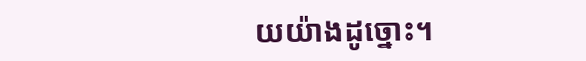យយ៉ាងដូច្នោះ។